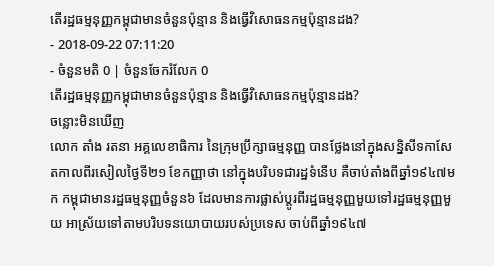តើរដ្ឋធម្មនុញ្ញកម្ពុជាមានចំនួនប៉ុន្មាន និងធ្វើវិសោធនកម្មប៉ុន្មានដង?
- 2018-09-22 07:11:20
- ចំនួនមតិ 0 | ចំនួនចែករំលែក 0
តើរដ្ឋធម្មនុញ្ញកម្ពុជាមានចំនួនប៉ុន្មាន និងធ្វើវិសោធនកម្មប៉ុន្មានដង?
ចន្លោះមិនឃើញ
លោក តាំង រតនា អគ្គលេខាធិការ នៃក្រុមប្រឹក្សាធម្មនុញ្ញ បានថ្លែងនៅក្នុងសន្និសីទកាសែតកាលពីរសៀលថ្ងៃទី២១ ខែកញ្ញាថា នៅក្នុងបរិបទជារដ្ឋទំនើប គឺចាប់តាំងពីឆ្នាំ១៩៤៧មក កម្ពុជាមានរដ្ឋធម្មនុញ្ញចំនួន៦ ដែលមានការផ្លាស់ប្តូរពីរដ្ឋធម្មនុញ្ញមួយទៅរដ្ឋធម្មនុញ្ញមួយ អាស្រ័យទៅតាមបរិបទនយោបាយរបស់ប្រទេស ចាប់ពីឆ្នាំ១៩៤៧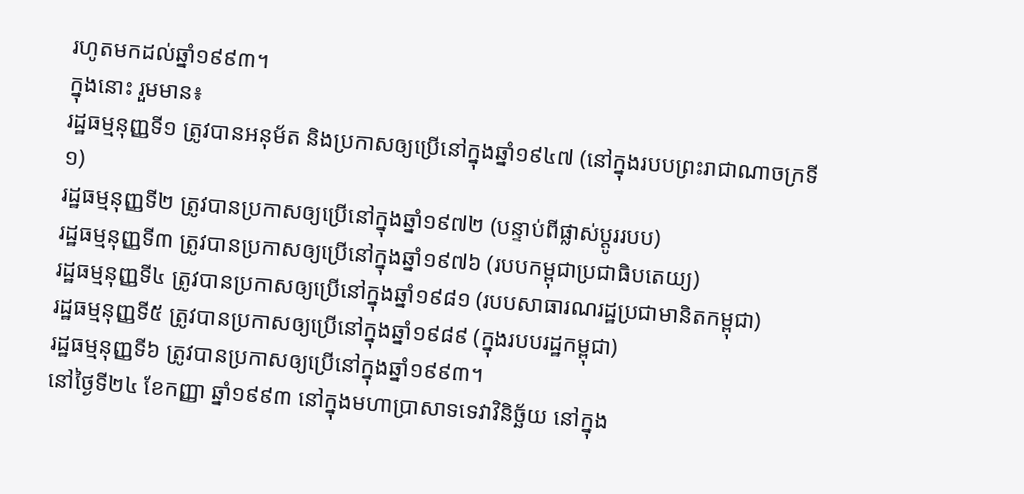រហូតមកដល់ឆ្នាំ១៩៩៣។
ក្នុងនោះ រួមមាន៖
រដ្ឋធម្មនុញ្ញទី១ ត្រូវបានអនុម័ត និងប្រកាសឲ្យប្រើនៅក្នុងឆ្នាំ១៩៤៧ (នៅក្នុងរបបព្រះរាជាណាចក្រទី១)
រដ្ឋធម្មនុញ្ញទី២ ត្រូវបានប្រកាសឲ្យប្រើនៅក្នុងឆ្នាំ១៩៧២ (បន្ទាប់ពីផ្លាស់ប្តូររបប)
រដ្ឋធម្មនុញ្ញទី៣ ត្រូវបានប្រកាសឲ្យប្រើនៅក្នុងឆ្នាំ១៩៧៦ (របបកម្ពុជាប្រជាធិបតេយ្យ)
រដ្ឋធម្មនុញ្ញទី៤ ត្រូវបានប្រកាសឲ្យប្រើនៅក្នុងឆ្នាំ១៩៨១ (របបសាធារណរដ្ឋប្រជាមានិតកម្ពុជា)
រដ្ឋធម្មនុញ្ញទី៥ ត្រូវបានប្រកាសឲ្យប្រើនៅក្នុងឆ្នាំ១៩៨៩ (ក្នុងរបបរដ្ឋកម្ពុជា)
រដ្ឋធម្មនុញ្ញទី៦ ត្រូវបានប្រកាសឲ្យប្រើនៅក្នុងឆ្នាំ១៩៩៣។
នៅថ្ងៃទី២៤ ខែកញ្ញា ឆ្នាំ១៩៩៣ នៅក្នុងមហាប្រាសាទទេវាវិនិច្ឆ័យ នៅក្នុង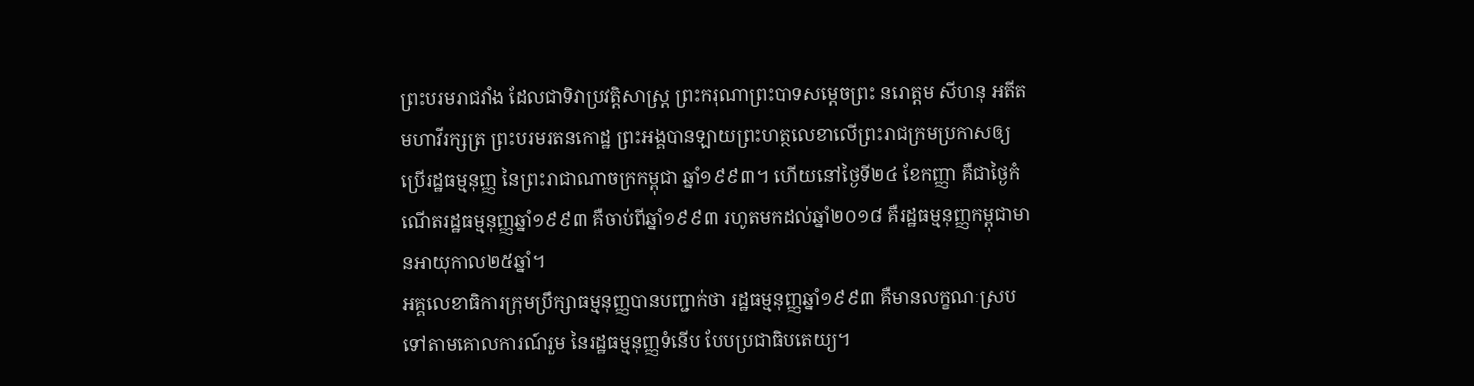ព្រះបរមរាជវាំង ដែលជាទិវាប្រវត្តិសាស្ត្រ ព្រះករុណាព្រះបាទសម្តេចព្រះ នរោត្តម សីហនុ អតីតមហាវីរក្សត្រ ព្រះបរមរតនកោដ្ឋ ព្រះអង្គបានឡាយព្រះហត្ថលេខាលើព្រះរាជក្រមប្រកាសឲ្យប្រើរដ្ឋធម្មនុញ្ញ នៃព្រះរាជាណាចក្រកម្ពុជា ឆ្នាំ១៩៩៣។ ហើយនៅថ្ងៃទី២៤ ខែកញ្ញា គឺជាថ្ងៃកំណើតរដ្ឋធម្មនុញ្ញឆ្នាំ១៩៩៣ គឺចាប់ពីឆ្នាំ១៩៩៣ រហូតមកដល់ឆ្នាំ២០១៨ គឺរដ្ឋធម្មនុញ្ញកម្ពុជាមានអាយុកាល២៥ឆ្នាំ។
អគ្គលេខាធិការក្រុមប្រឹក្សាធម្មនុញ្ញបានបញ្ជាក់ថា រដ្ឋធម្មនុញ្ញឆ្នាំ១៩៩៣ គឺមានលក្ខណៈស្របទៅតាមគោលការណ៍រួម នៃរដ្ឋធម្មនុញ្ញទំនើប បែបប្រជាធិបតេយ្យ។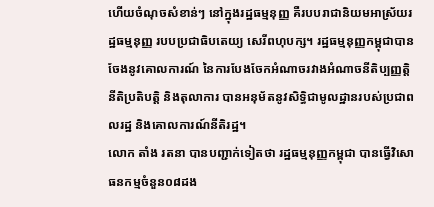ហើយចំណុចសំខាន់ៗ នៅក្នុងរដ្ឋធម្មនុញ្ញ គឺរបបរាជានិយមអាស្រ័យរដ្ឋធម្មនុញ្ញ របបប្រជាធិបតេយ្យ សេរីពហុបក្ស។ រដ្ឋធម្មនុញ្ញកម្ពុជាបានចែងនូវគោលការណ៍ នៃការបែងចែកអំណាចរវាងអំណាចនីតិប្បញ្ញត្តិ នីតិប្រតិបត្តិ និងតុលាការ បានអនុម័តនូវសិទ្ធិជាមូលដ្ឋានរបស់ប្រជាពលរដ្ឋ និងគោលការណ៍នីតិរដ្ឋ។
លោក តាំង រតនា បានបញ្ជាក់ទៀតថា រដ្ឋធម្មនុញ្ញកម្ពុជា បានធ្វើវិសោធនកម្មចំនួន០៨ដង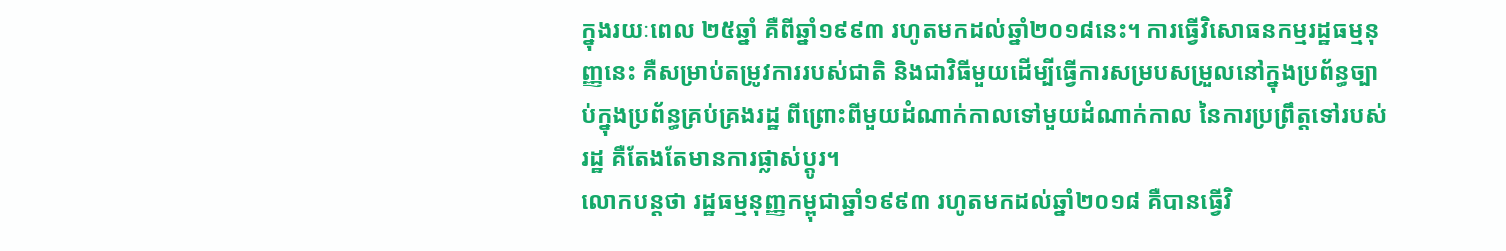ក្នុងរយៈពេល ២៥ឆ្នាំ គឺពីឆ្នាំ១៩៩៣ រហូតមកដល់ឆ្នាំ២០១៨នេះ។ ការធ្វើវិសោធនកម្មរដ្ឋធម្មនុញ្ញនេះ គឺសម្រាប់តម្រូវការរបស់ជាតិ និងជាវិធីមួយដើម្បីធ្វើការសម្របសម្រួលនៅក្នុងប្រព័ន្ធច្បាប់ក្នុងប្រព័ន្ធគ្រប់គ្រងរដ្ឋ ពីព្រោះពីមួយដំណាក់កាលទៅមួយដំណាក់កាល នៃការប្រព្រឹត្តទៅរបស់រដ្ឋ គឺតែងតែមានការផ្លាស់ប្តូរ។
លោកបន្តថា រដ្ឋធម្មនុញ្ញកម្ពុជាឆ្នាំ១៩៩៣ រហូតមកដល់ឆ្នាំ២០១៨ គឺបានធ្វើវិ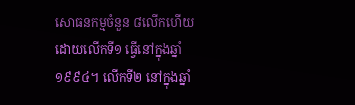សោធនកម្មចំនួន ៨លើកហើយ ដោយលើកទី១ ធ្វើនៅក្នុងឆ្នាំ១៩៩៤។ លើកទី២ នៅក្នុងឆ្នាំ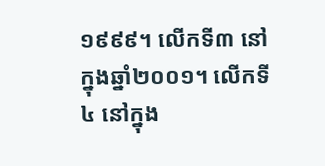១៩៩៩។ លើកទី៣ នៅក្នុងឆ្នាំ២០០១។ លើកទី៤ នៅក្នុង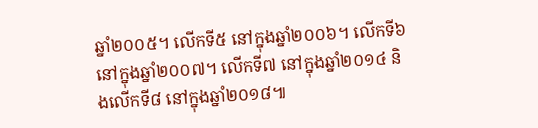ឆ្នាំ២០០៥។ លើកទី៥ នៅក្នុងឆ្នាំ២០០៦។ លើកទី៦ នៅក្នុងឆ្នាំ២០០៧។ លើកទី៧ នៅក្នុងឆ្នាំ២០១៤ និងលើកទី៨ នៅក្នុងឆ្នាំ២០១៨៕